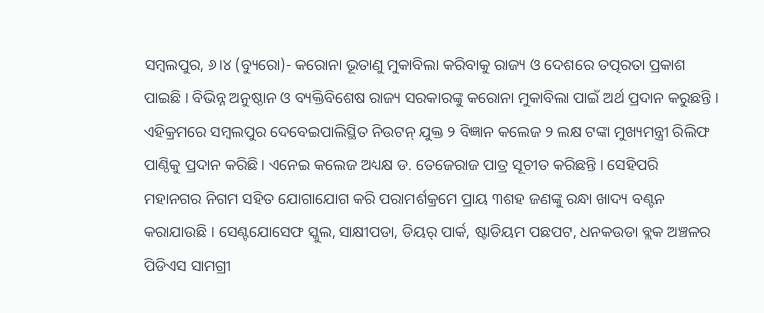ସମ୍ବଲପୁର, ୬।୪ (ବ୍ୟୁରୋ)- କରୋନା ଭୂତାଣୁ ମୁକାବିଲା କରିବାକୁ ରାଜ୍ୟ ଓ ଦେଶରେ ତତ୍ପରତା ପ୍ରକାଶ ପାଇଛି । ବିଭିନ୍ନ ଅନୁଷ୍ଠାନ ଓ ବ୍ୟକ୍ତିବିଶେଷ ରାଜ୍ୟ ସରକାରଙ୍କୁ କରୋନା ମୁକାବିଲା ପାଇଁ ଅର୍ଥ ପ୍ରଦାନ କରୁଛନ୍ତି । ଏହିକ୍ରମରେ ସମ୍ବଲପୁର ଦେବେଇପାଲିସ୍ଥିତ ନିଉଟନ୍ ଯୁକ୍ତ ୨ ବିଜ୍ଞାନ କଲେଜ ୨ ଲକ୍ଷ ଟଙ୍କା ମୁଖ୍ୟମନ୍ତ୍ରୀ ରିଲିଫ ପାଣ୍ଠିକୁ ପ୍ରଦାନ କରିଛି। ଏନେଇ କଲେଜ ଅଧ୍ୟକ୍ଷ ଡ. ତେଜେରାଜ ପାତ୍ର ସୂଚୀତ କରିଛନ୍ତି । ସେହିପରି ମହାନଗର ନିଗମ ସହିତ ଯୋଗାଯୋଗ କରି ପରାମର୍ଶକ୍ରମେ ପ୍ରାୟ ୩ଶହ ଜଣଙ୍କୁ ରନ୍ଧା ଖାଦ୍ୟ ବଣ୍ଟନ କରାଯାଉଛି । ସେଣ୍ଟଯୋସେଫ ସ୍କୁଲ, ସାକ୍ଷୀପଡା, ଡିୟର୍ ପାର୍କ, ଷ୍ଟାଡିୟମ ପଛପଟ, ଧନକଉଡା ବ୍ଲକ ଅଞ୍ଚଳର ପିଡିଏସ ସାମଗ୍ରୀ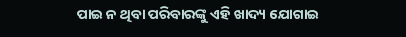ପାଇ ନ ଥିବା ପରିବାରଙ୍କୁ ଏହି ଖାଦ୍ୟ ଯୋଗାଇ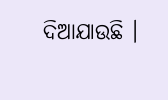ଦିଆଯାଉଛି ।